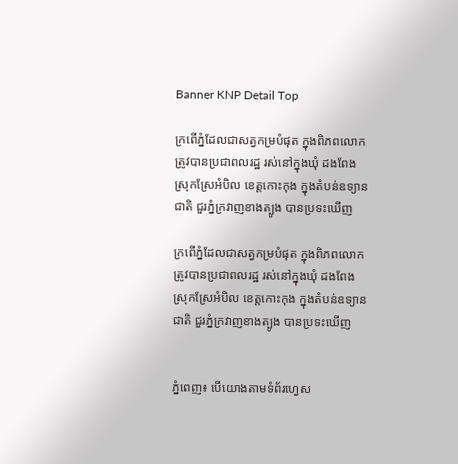Banner KNP Detail Top

ក្រពើភ្នំដែលជាសត្វកម្របំផុត ក្នុងពិភពលោក ត្រូវបានប្រជាពលរដ្ឋ រស់នៅក្នុងឃុំ ដងពែង ស្រុកស្រែអំបិល ខេត្តកោះកុង ក្នុងតំបន់ឧទ្យានជាតិ ជួរភ្នំក្រវាញខាងត្បូង បានប្រទះឃើញ

ក្រពើភ្នំដែលជាសត្វកម្របំផុត ក្នុងពិភពលោក ត្រូវបានប្រជាពលរដ្ឋ រស់នៅក្នុងឃុំ ដងពែង ស្រុកស្រែអំបិល ខេត្តកោះកុង ក្នុងតំបន់ឧទ្យានជាតិ ជួរភ្នំក្រវាញខាងត្បូង បានប្រទះឃើញ


ភ្នំពេញ៖ បើយោងតាមទំព័រហ្វេស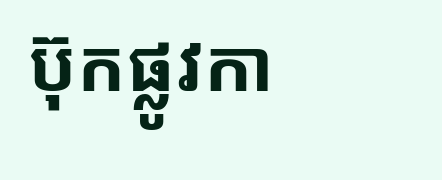ប៊ុកផ្លូវកា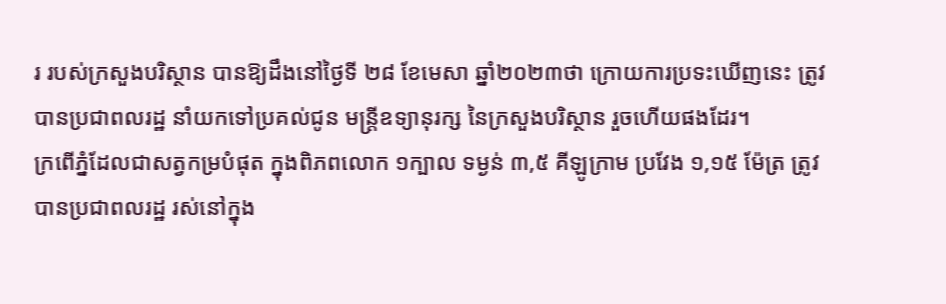រ របស់ក្រសួងបរិស្ថាន បានឱ្យដឹងនៅថ្ងៃទី ២៨ ខែមេសា ឆ្នាំ២០២៣ថា ក្រោយការប្រទះឃើញនេះ ត្រូវបានប្រជាពលរដ្ឋ នាំយកទៅប្រគល់ជូន មន្រ្តីឧទ្យានុរក្ស នៃក្រសួងបរិស្ថាន រួចហើយផងដែរ។
ក្រពើភ្នំដែលជាសត្វកម្របំផុត ក្នុងពិភពលោក ១ក្បាល ទម្ងន់ ៣,៥ គីឡូក្រាម ប្រវែង ១,១៥ ម៉ែត្រ ត្រូវបានប្រជាពលរដ្ឋ រស់នៅក្នុង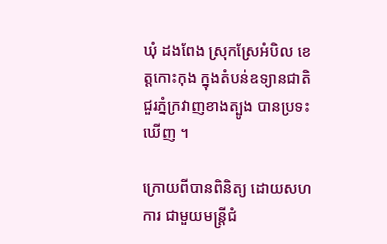ឃុំ ដងពែង ស្រុកស្រែអំបិល ខេត្តកោះកុង ក្នុងតំបន់ឧទ្យានជាតិ ជួរភ្នំក្រវាញខាងត្បូង បានប្រទះឃើញ ។

ក្រោយពីបានពិនិត្យ ដោយសហការ ជាមួយមន្រ្តីជំ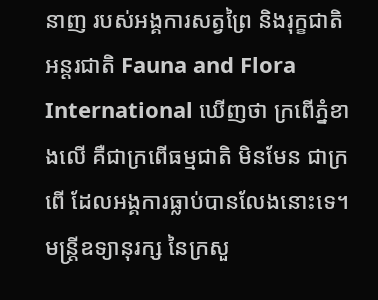នាញ របស់អង្គការសត្វព្រៃ និងរុក្ខជាតិ អន្តរជាតិ Fauna and Flora International ឃើញថា ក្រពើភ្នំខាងលើ គឺជាក្រពើធម្មជាតិ មិនមែន ជាក្រពើ ដែលអង្គការធ្លាប់បានលែងនោះទេ។
មន្រ្តីឧទ្យានុរក្ស នៃក្រសួ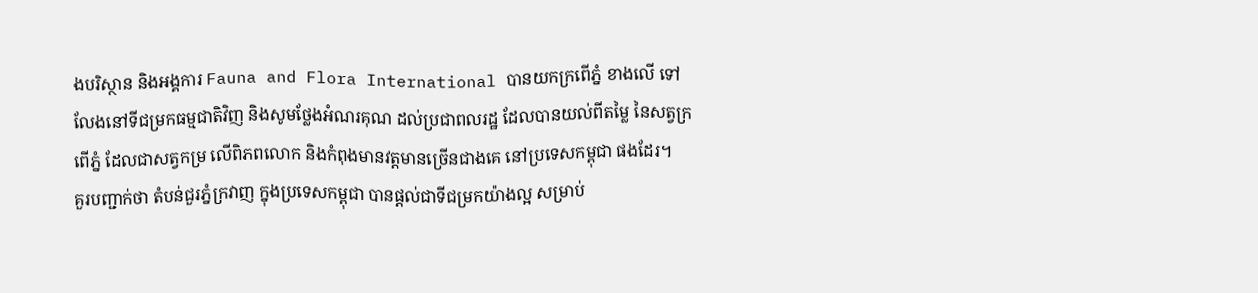ងបរិស្ថាន និងអង្គការ Fauna and Flora International បានយកក្រពើភ្នំ ខាងលើ ទៅលែងនៅទីជម្រកធម្មជាតិវិញ និងសូមថ្លែងអំណរគុណ ដល់ប្រជាពលរដ្ឋ ដែលបានយល់ពីតម្លៃ នៃសត្វក្រពើភ្នំ ដែលជាសត្វកម្រ លើពិភពលោក និងកំពុងមានវត្តមានច្រើនជាងគេ នៅប្រទេសកម្ពុជា ផងដែរ។
គួរបញ្ជាក់ថា តំបន់ជួរភ្នំក្រវាញ ក្នុងប្រទេសកម្ពុជា បានផ្តល់ជាទីជម្រកយ៉ាងល្អ សម្រាប់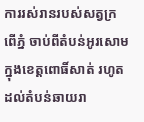ការរស់រានរបស់សត្វក្រពើភ្នំ ចាប់ពីតំបន់អូរសោម ក្នុងខេត្តពោធិ៍សាត់ រហូតដល់តំបន់ឆាយរា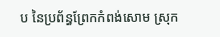ប នៃប្រព័ន្ធព្រែកកំពង់សោម ស្រុក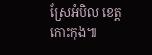ស្រែអំបិល ខេត្តកោះកុង៕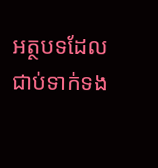អត្ថបទដែលជាប់ទាក់ទង